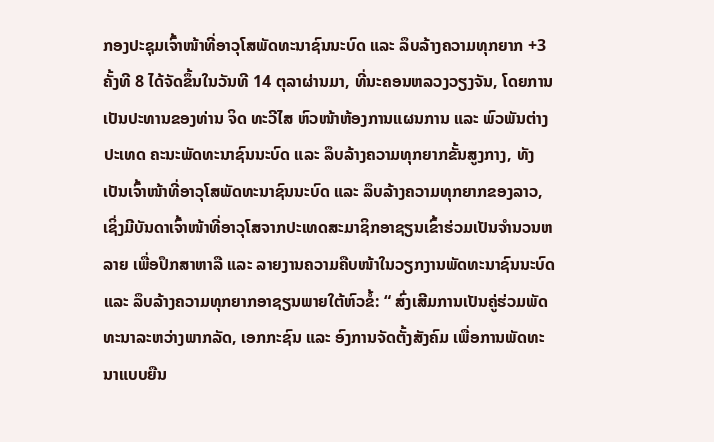ກອງປະຊຸມເຈົ້າໜ້າທີ່ອາວຸໂສພັດທະນາຊົນນະບົດ ແລະ ລຶບລ້າງຄວາມທຸກຍາກ +3 ຄັ້ງທີ 8 ໄດ້ຈັດຂຶ້ນໃນວັນທີ 14 ຕຸລາຜ່ານມາ, ທີ່ນະຄອນຫລວງວຽງຈັນ, ໂດຍການເປັນປະທານຂອງທ່ານ ຈິດ ທະວີໄສ ຫົວໜ້າຫ້ອງການແຜນການ ແລະ ພົວພັນຕ່າງປະເທດ ຄະນະພັດທະນາຊົນນະບົດ ແລະ ລຶບລ້າງຄວາມທຸກຍາກຂັ້ນສູງກາງ, ທັງເປັນເຈົ້າໜ້າທີ່ອາວຸໂສພັດທະນາຊົນນະບົດ ແລະ ລຶບລ້າງຄວາມທຸກຍາກຂອງລາວ, ເຊິ່ງມີບັນດາເຈົ້າໜ້າທີ່ອາວຸໂສຈາກປະເທດສະມາຊິກອາຊຽນເຂົ້າຮ່ວມເປັນຈຳນວນຫລາຍ ເພື່ອປຶກສາຫາລື ແລະ ລາຍງານຄວາມຄືບໜ້າໃນວຽກງານພັດທະນາຊົນນະບົດ ແລະ ລຶບລ້າງຄວາມທຸກຍາກອາຊຽນພາຍໃຕ້ຫົວຂໍ້: “ ສົ່ງເສີມການເປັນຄູ່ຮ່ວມພັດທະນາລະຫວ່າງພາກລັດ, ເອກກະຊົນ ແລະ ອົງການຈັດຕັ້ງສັງຄົມ ເພື່ອການພັດທະນາແບບຍືນ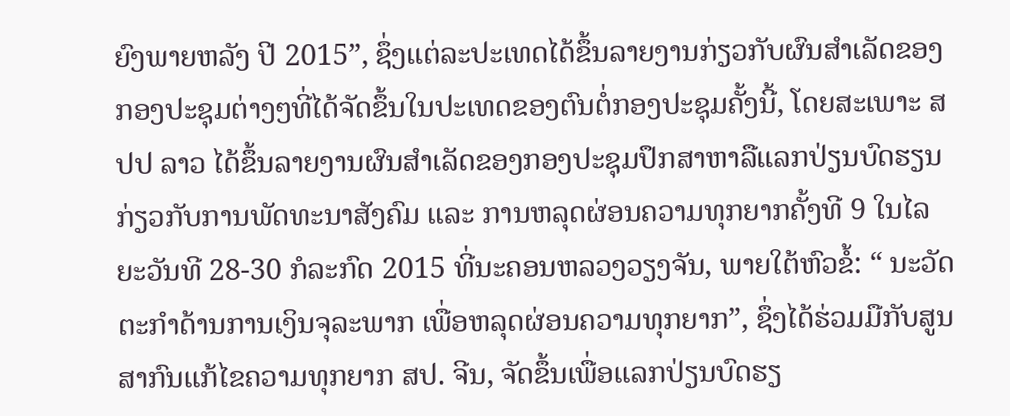ຍົງພາຍຫລັງ ປີ 2015”, ຊຶ່ງແຕ່ລະປະເທດໄດ້ຂຶ້ນລາຍງານກ່ຽວກັບຜົນສຳເລັດຂອງກອງປະຊຸມຕ່າງໆທີ່ໄດ້ຈັດຂຶ້ນໃນປະເທດຂອງຕົນຕໍ່ກອງປະຊຸມຄັ້ງນີ້, ໂດຍສະເພາະ ສປປ ລາວ ໄດ້ຂຶ້ນລາຍງານຜົນສຳເລັດຂອງກອງປະຊຸມປຶກສາຫາລືແລກປ່ຽນບົດຮຽນກ່ຽວກັບການພັດທະນາສັງຄົມ ແລະ ການຫລຸດຜ່ອນຄວາມທຸກຍາກຄັ້ງທີ 9 ໃນໄລຍະວັນທີ 28-30 ກໍລະກົດ 2015 ທີ່ນະຄອນຫລວງວຽງຈັນ, ພາຍໃຕ້ຫົວຂໍ້: “ ນະວັດຕະກຳດ້ານການເງິນຈຸລະພາກ ເພື່ອຫລຸດຜ່ອນຄວາມທຸກຍາກ”, ຊຶ່ງໄດ້ຮ່ວມມືກັບສູນສາກົນແກ້ໄຂຄວາມທຸກຍາກ ສປ. ຈີນ, ຈັດຂຶ້ນເພື່ອແລກປ່ຽນບົດຮຽ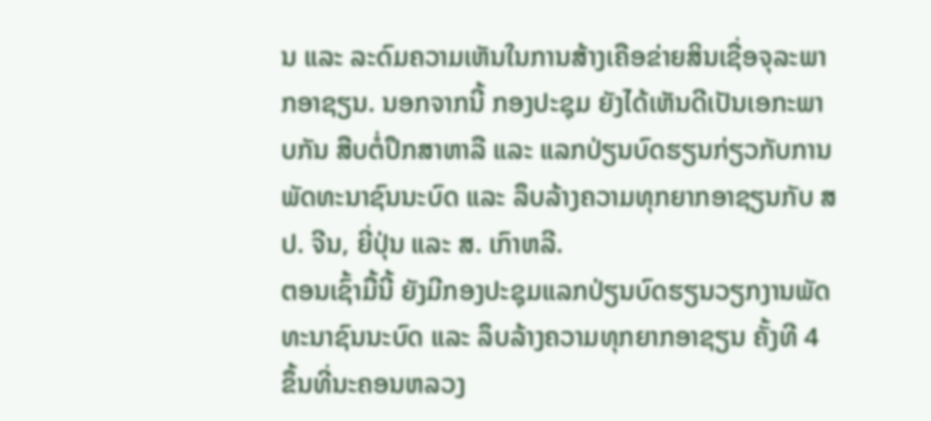ນ ແລະ ລະດົມຄວາມເຫັນໃນການສ້າງເຄືອຂ່າຍສິນເຊື່ອຈຸລະພາກອາຊຽນ. ນອກຈາກນີ້ ກອງປະຊຸມ ຍັງໄດ້ເຫັນດີເປັນເອກະພາບກັນ ສືບຕໍ່ປຶກສາຫາລື ແລະ ແລກປ່ຽນບົດຮຽນກ່ຽວກັບການພັດທະນາຊົນນະບົດ ແລະ ລຶບລ້າງຄວາມທຸກຍາກອາຊຽນກັບ ສປ. ຈີນ, ຍີ່ປຸ່ນ ແລະ ສ. ເກົາຫລີ.
ຕອນເຊົ້າມື້ນີ້ ຍັງມີກອງປະຊຸມແລກປ່ຽນບົດຮຽນວຽກງານພັດທະນາຊົນນະບົດ ແລະ ລຶບລ້າງຄວາມທຸກຍາກອາຊຽນ ຄັ້ງທີ 4 ຂຶ້ນທີ່ນະຄອນຫລວງ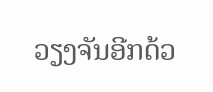ວຽງຈັນອີກດ້ວ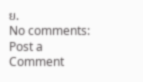ຍ.
No comments:
Post a Comment